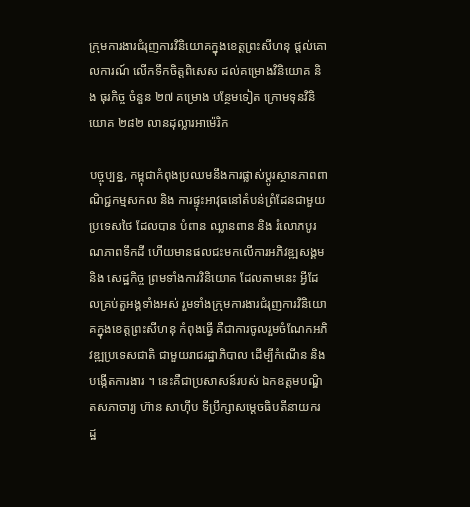ក្រុមការងារជំរុញការវិនិយោគក្នុងខេត្តព្រះសីហនុ ផ្តល់គោលការណ៍ លើកទឹកចិត្តពិសេស ដល់គម្រោងវិនិយោគ និង ធុរកិច្ច ចំនួន ២៧ គម្រោង បន្ថែមទៀត ក្រោមទុនវិនិយោគ ២៨២ លានដុល្លារអាម៉េរិក

បច្ចុប្បន្ន, កម្ពុជាកំពុងប្រឈមនឹងការផ្លាស់ប្តូរស្ថានភាពពាណិជ្ជកម្មសកល និង ការផ្ទុះអាវុធនៅតំបន់ព្រំដែនជាមួយប្រទេសថៃ ដែលបាន បំពាន ឈ្លានពាន និង រំលោភបូរណភាពទឹកដី ហើយមានផលជះមកលើការអភិវឌ្ឍសង្គម និង សេដ្ឋកិច្ច ព្រមទាំងការវិនិយោគ ដែលតាមនេះ អ្វីដែលគ្រប់តួអង្គទាំងអស់ រួមទាំងក្រុមការងារជំរុញការវិនិយោគក្នុងខេត្តព្រះសីហនុ កំពុងធ្វើ គឺជាការចូលរួមចំណែកអភិវឌ្ឍប្រទេសជាតិ ជាមួយរាជរដ្ឋាភិបាល ដើម្បីកំណើន និង បង្កើតការងារ ។ នេះគឺជាប្រសាសន៍របស់ ឯកឧត្តមបណ្ឌិតសភាចារ្យ ហ៊ាន សាហ៊ីប ទីប្រឹក្សាសម្តេចធិបតីនាយករដ្ឋ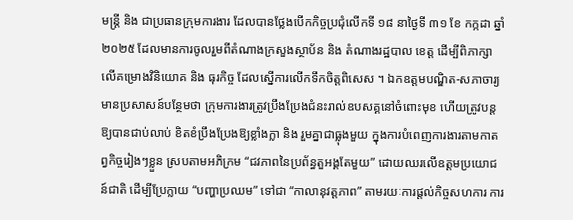មន្រ្តី និង ជាប្រធានក្រុមការងារ ដែលបានថ្លែងបើកកិច្ចប្រជុំលើកទី ១៨ នាថ្ងៃទី ៣១ ខែ កក្កដា ឆ្នាំ ២០២៥ ដែលមានការចូលរួមពីតំណាងក្រសួងស្ថាប័ន និង តំណាងរដ្ឋបាល ខេត្ត ដើម្បីពិភាក្សាលើគម្រោងវិនិយោគ និង ធុរកិច្ច ដែលស្នើការលើកទឹកចិត្តពិសេស ។ ឯកឧត្តមបណ្ឌិត-សភាចារ្យ មានប្រសាសន៍បន្ថែមថា ក្រុមការងារត្រូវប្រឹងប្រែងជំនះរាល់ឧបសគ្គនៅចំពោះមុខ ហើយត្រូវបន្តឱ្យបានជាប់លាប់ ខិតខំប្រឹងប្រែងឱ្យខ្លាំងក្លា និង រួមគ្នាជាធ្លុងមួយ ក្នុងការបំពេញការងារតាមកាតព្វកិច្ចរៀងៗខ្លួន ស្របតាមអភិក្រម “ជវភាពនៃប្រព័ន្ធតួអង្គតែមួយ” ដោយឈរលើឧត្តមប្រយោជន៍ជាតិ ដើម្បីប្រែក្លាយ “បញ្ហាប្រឈម” ទៅជា “កាលានុវត្តភាព” តាមរយៈការផ្តល់កិច្ចសហការ ការ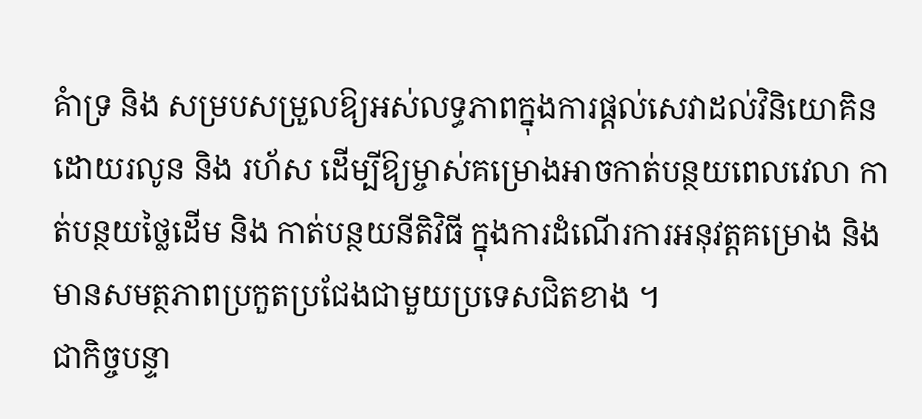គំាទ្រ និង សម្របសម្រួលឱ្យអស់លទ្ធភាពក្នុងការផ្តល់សេវាដល់វិនិយោគិន ដោយរលូន និង រហ័ស ដើម្បីឱ្យម្ចាស់គម្រោងអាចកាត់បន្ថយពេលវេលា កាត់បន្ថយថ្លៃដើម និង កាត់បន្ថយនីតិវិធី ក្នុងការដំណើរការអនុវត្តគម្រោង និង មានសមត្ថភាពប្រកួតប្រជែងជាមួយប្រទេសជិតខាង ។
ជាកិច្ចបន្ទា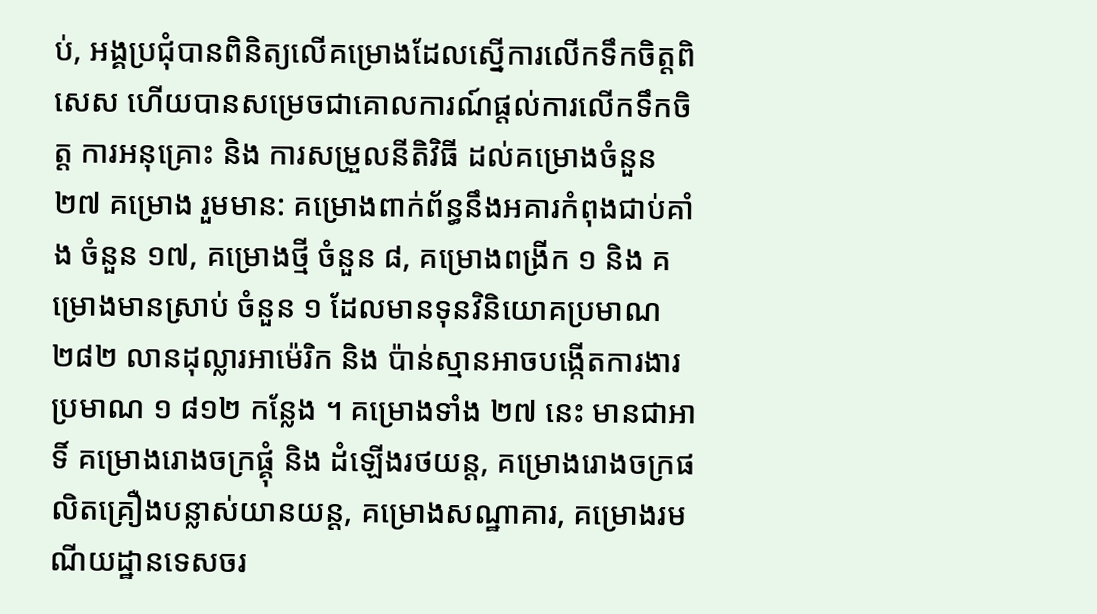ប់, អង្គប្រជុំបានពិនិត្យលើគម្រោងដែលស្នើការលើកទឹកចិត្តពិសេស ហើយបានសម្រេចជាគោលការណ៍ផ្តល់ការលើកទឹកចិត្ត ការអនុគ្រោះ និង ការសម្រួលនីតិវិធី ដល់គម្រោងចំនួន ២៧ គម្រោង រួមមាន: គម្រោងពាក់ព័ន្ធនឹងអគារកំពុងជាប់គាំង ចំនួន ១៧, គម្រោងថ្មី ចំនួន ៨, គម្រោងពង្រីក ១ និង គម្រោងមានស្រាប់ ចំនួន ១ ដែលមានទុនវិនិយោគប្រមាណ ២៨២ លានដុល្លារអាម៉េរិក និង ប៉ាន់ស្មានអាចបង្កើតការងារប្រមាណ ១ ៨១២ កន្លែង ។ គម្រោងទាំង ២៧ នេះ មានជាអាទិ៍ គម្រោងរោងចក្រផ្គុំ និង ដំឡើងរថយន្ត, គម្រោងរោងចក្រផលិតគ្រឿងបន្លាស់យានយន្ត, គម្រោងសណ្ឋាគារ, គម្រោងរមណីយដ្ឋានទេសចរ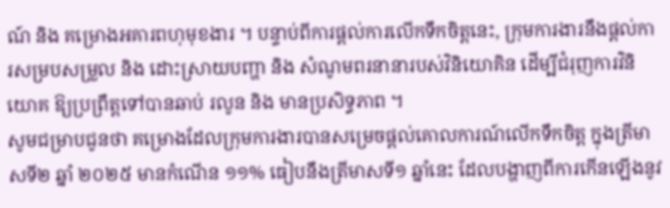ណ៍ និង គម្រោងអគារពហុមុខងារ ។ បន្ទាប់ពីការផ្តល់ការលើកទឹកចិត្តនេះ, ក្រុមការងារនឹងផ្តល់ការសម្របសម្រួល និង ដោះស្រាយបញ្ហា និង សំណូមពរនានារបស់វិនិយោគិន ដើម្បីជំរុញការវិនិយោគ ឱ្យប្រព្រឹត្តទៅបានឆាប់ រលូន និង មានប្រសិទ្ធភាព ។
សូមជម្រាបជូនថា គម្រោងដែលក្រុមការងារបានសម្រេចផ្តល់គោលការណ៍លើកទឹកចិត្ត ក្នុងត្រីមាសទី២ ឆ្នាំ ២០២៥ មានកំណើន ១១% ធៀបនឹងត្រីមាសទី១ ឆ្នាំនេះ ដែលបង្ហាញពីការកើនឡើងនូវ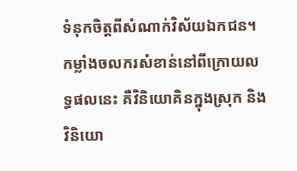ទំនុកចិត្តពីសំណាក់វិស័យឯកជន។ កម្លាំងចលករសំខាន់នៅពីក្រោយលទ្ធផលនេះ គឺវិនិយោគិនក្នុងស្រុក និង វិនិយោ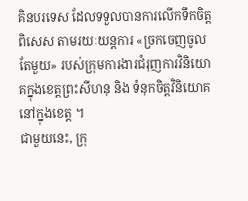គិនបរទេស ដែលទទួលបានការលើកទឹកចិត្តពិសេស តាមរយៈយន្តការ «ច្រកចេញចូលតែមួយ» របស់ក្រុមការងារជំរុញការវិនិយោគក្នុងខេត្តព្រះសីហនុ និង ទំនុកចិត្តវិនិយោគនៅក្នុងខេត្ត ។
ជាមួយនេះ, ក្រុ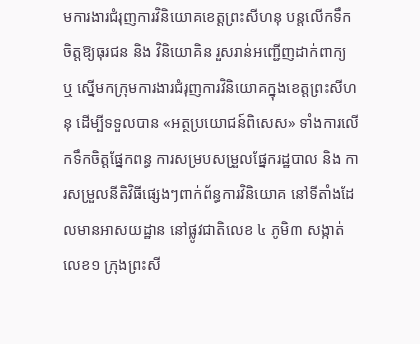មការងារជំរុញការវិនិយោគខេត្តព្រះសីហនុ បន្តលើកទឹកចិត្តឱ្យធុរជន និង វិនិយោគិន រួសរាន់អញ្ជើញដាក់ពាក្យ ឬ ស្នើមកក្រុមការងារជំរុញការវិនិយោគក្នុងខេត្តព្រះសីហនុ ដើម្បីទទួលបាន «អត្ថប្រយោជន៍ពិសេស» ទាំងការលើកទឹកចិត្តផ្នែកពន្ធ ការសម្របសម្រួលផ្នែករដ្ឋបាល និង ការសម្រួលនីតិវិធីផ្សេងៗពាក់ព័ន្ធការវិនិយោគ នៅទីតាំងដែលមានអាសយដ្ឋាន នៅផ្លូវជាតិលេខ ៤ ភូមិ៣ សង្កាត់លេខ១ ក្រុងព្រះសី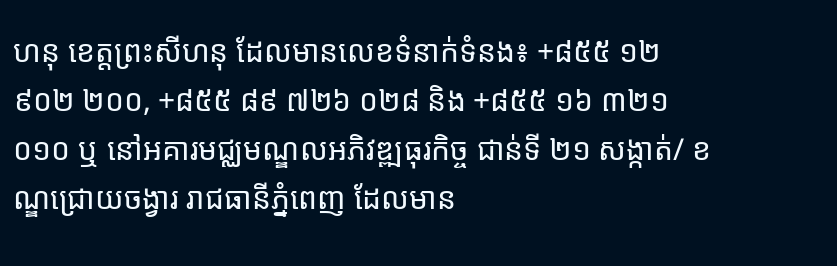ហនុ ខេត្តព្រះសីហនុ ដែលមានលេខទំនាក់ទំនង៖ +៨៥៥ ១២ ៩០២ ២០០, +៨៥៥ ៨៩ ៧២៦ ០២៨ និង +៨៥៥ ១៦ ៣២១ ០១០ ឬ នៅអគារមជ្ឈមណ្ឌលអភិវឌ្ឍធុរកិច្ច ជាន់ទី ២១ សង្កាត់/ ខណ្ឌជ្រោយចង្វារ រាជធានីភ្នំពេញ ដែលមាន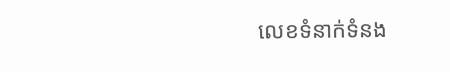លេខទំនាក់ទំនង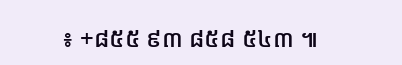៖ +៨៥៥ ៩៣ ៨៥៨ ៥៤៣ ៕